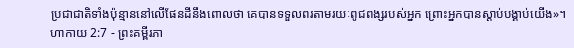ប្រជាជាតិទាំងប៉ុន្មាននៅលើផែនដីនឹងពោលថា គេបានទទួលពរតាមរយៈពូជពង្សរបស់អ្នក ព្រោះអ្នកបានស្ដាប់បង្គាប់យើង»។
ហាកាយ 2:7 - ព្រះគម្ពីរភា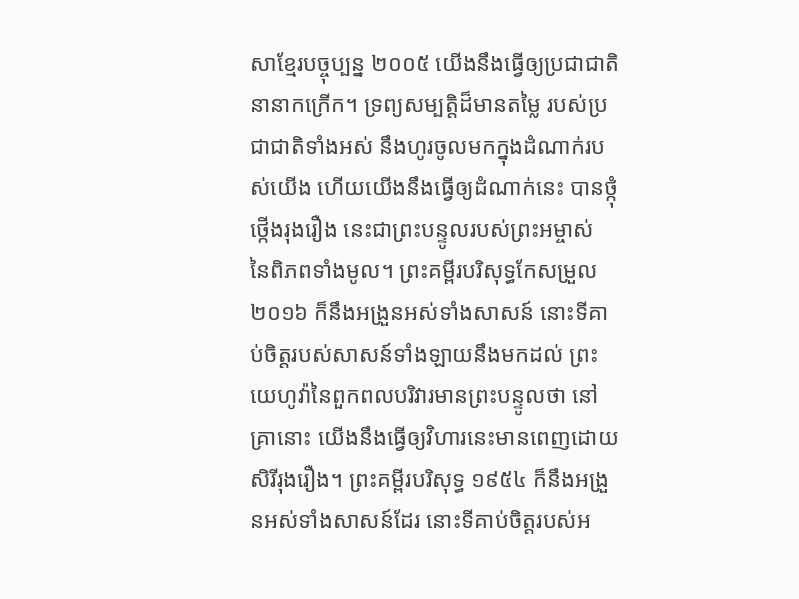សាខ្មែរបច្ចុប្បន្ន ២០០៥ យើងនឹងធ្វើឲ្យប្រជាជាតិនានាកក្រើក។ ទ្រព្យសម្បត្តិដ៏មានតម្លៃ របស់ប្រជាជាតិទាំងអស់ នឹងហូរចូលមកក្នុងដំណាក់របស់យើង ហើយយើងនឹងធ្វើឲ្យដំណាក់នេះ បានថ្កុំថ្កើងរុងរឿង នេះជាព្រះបន្ទូលរបស់ព្រះអម្ចាស់ នៃពិភពទាំងមូល។ ព្រះគម្ពីរបរិសុទ្ធកែសម្រួល ២០១៦ ក៏នឹងអង្រួនអស់ទាំងសាសន៍ នោះទីគាប់ចិត្តរបស់សាសន៍ទាំងឡាយនឹងមកដល់ ព្រះយេហូវ៉ានៃពួកពលបរិវារមានព្រះបន្ទូលថា នៅគ្រានោះ យើងនឹងធ្វើឲ្យវិហារនេះមានពេញដោយសិរីរុងរឿង។ ព្រះគម្ពីរបរិសុទ្ធ ១៩៥៤ ក៏នឹងអង្រួនអស់ទាំងសាសន៍ដែរ នោះទីគាប់ចិត្តរបស់អ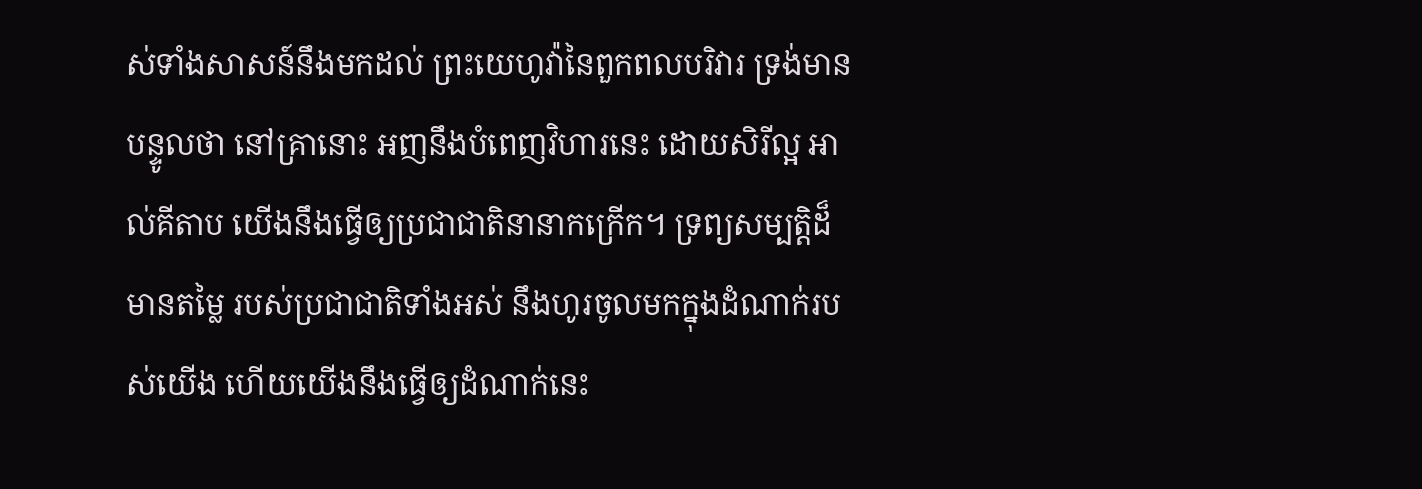ស់ទាំងសាសន៍នឹងមកដល់ ព្រះយេហូវ៉ានៃពួកពលបរិវារ ទ្រង់មានបន្ទូលថា នៅគ្រានោះ អញនឹងបំពេញវិហារនេះ ដោយសិរីល្អ អាល់គីតាប យើងនឹងធ្វើឲ្យប្រជាជាតិនានាកក្រើក។ ទ្រព្យសម្បត្តិដ៏មានតម្លៃ របស់ប្រជាជាតិទាំងអស់ នឹងហូរចូលមកក្នុងដំណាក់របស់យើង ហើយយើងនឹងធ្វើឲ្យដំណាក់នេះ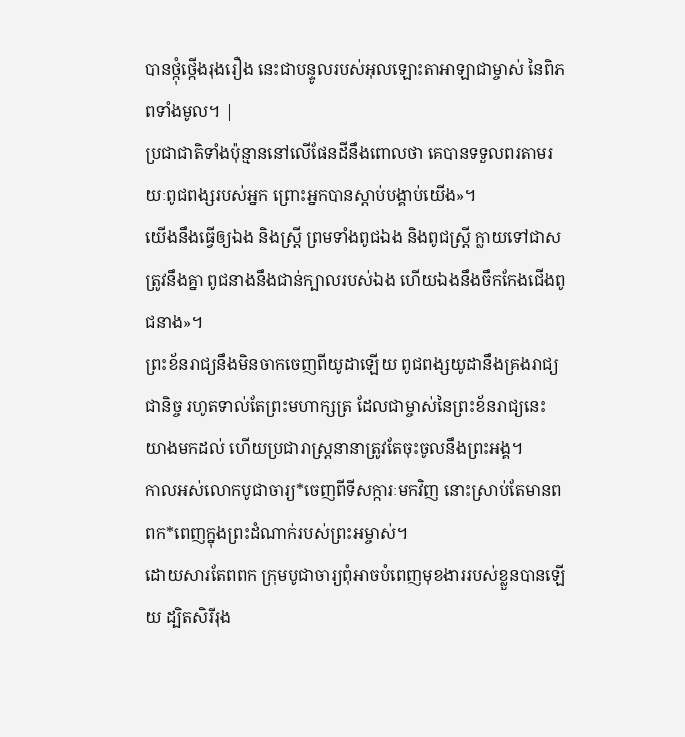បានថ្កុំថ្កើងរុងរឿង នេះជាបន្ទូលរបស់អុលឡោះតាអាឡាជាម្ចាស់ នៃពិភពទាំងមូល។ |
ប្រជាជាតិទាំងប៉ុន្មាននៅលើផែនដីនឹងពោលថា គេបានទទួលពរតាមរយៈពូជពង្សរបស់អ្នក ព្រោះអ្នកបានស្ដាប់បង្គាប់យើង»។
យើងនឹងធ្វើឲ្យឯង និងស្ត្រី ព្រមទាំងពូជឯង និងពូជស្ត្រី ក្លាយទៅជាសត្រូវនឹងគ្នា ពូជនាងនឹងជាន់ក្បាលរបស់ឯង ហើយឯងនឹងចឹកកែងជើងពូជនាង»។
ព្រះខ័នរាជ្យនឹងមិនចាកចេញពីយូដាឡើយ ពូជពង្សយូដានឹងគ្រងរាជ្យជានិច្ច រហូតទាល់តែព្រះមហាក្សត្រ ដែលជាម្ចាស់នៃព្រះខ័នរាជ្យនេះយាងមកដល់ ហើយប្រជារាស្ត្រនានាត្រូវតែចុះចូលនឹងព្រះអង្គ។
កាលអស់លោកបូជាចារ្យ*ចេញពីទីសក្ការៈមកវិញ នោះស្រាប់តែមានពពក*ពេញក្នុងព្រះដំណាក់របស់ព្រះអម្ចាស់។
ដោយសារតែពពក ក្រុមបូជាចារ្យពុំអាចបំពេញមុខងាររបស់ខ្លួនបានឡើយ ដ្បិតសិរីរុង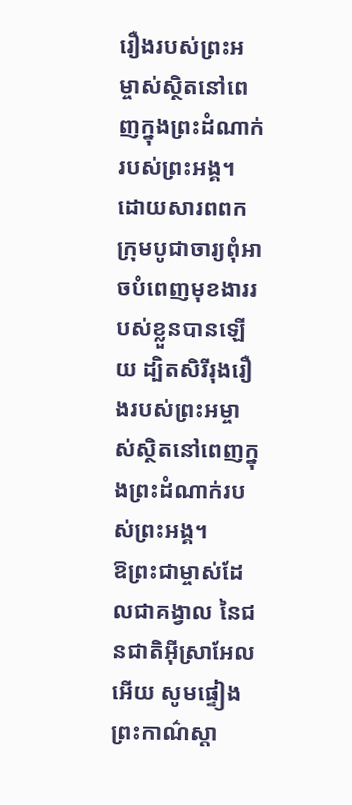រឿងរបស់ព្រះអម្ចាស់ស្ថិតនៅពេញក្នុងព្រះដំណាក់របស់ព្រះអង្គ។
ដោយសារពពក ក្រុមបូជាចារ្យពុំអាចបំពេញមុខងាររបស់ខ្លួនបានឡើយ ដ្បិតសិរីរុងរឿងរបស់ព្រះអម្ចាស់ស្ថិតនៅពេញក្នុងព្រះដំណាក់របស់ព្រះអង្គ។
ឱព្រះជាម្ចាស់ដែលជាគង្វាល នៃជនជាតិអ៊ីស្រាអែលអើយ សូមផ្ទៀងព្រះកាណ៌ស្ដា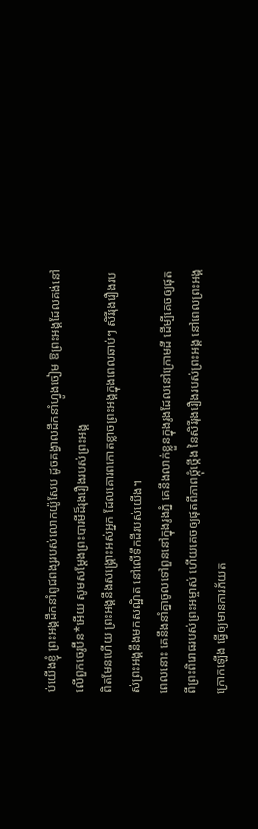ប់យើងខ្ញុំ ព្រះអង្គដឹកនាំពូជពង្សរបស់លោកយ៉ូសែប ដូចគង្វាលដឹកនាំហ្វូងចៀម ឱព្រះអង្គដែលគង់នៅលើពួកចេរូប៊ីន*អើយ សូមសម្តែងព្រះបារមីដ៏រុងរឿងរបស់ព្រះអង្គ
ពិតមែនហើយ ព្រះអង្គនឹងសង្គ្រោះអស់អ្នក ដែលគោរពកោតខ្លាចព្រះអង្គក្នុងពេលឆាប់ៗ សិរីរុងរឿងរបស់ព្រះអង្គនឹងមកសណ្ឋិត នៅលើទឹកដីរបស់យើង។
ពេលនោះ គេនឹងនាំគ្នាចូលទៅពួននៅក្នុងរូងភ្នំ គេនឹងលាក់ខ្លួនក្នុងរូងដែលនៅក្រោមដី ដើម្បីគេចឲ្យផុតពីព្រះពិរោធរបស់ព្រះអម្ចាស់ ហើយគេចឲ្យផុតពីភាពថ្កុំថ្កើង នៃសិរីរុងរឿងរបស់ព្រះអង្គ នៅពេលព្រះអង្គក្រោកឡើង ធ្វើឲ្យមានការភ័យត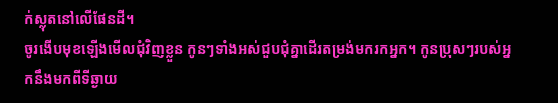ក់ស្លុតនៅលើផែនដី។
ចូរងើបមុខឡើងមើលជុំវិញខ្លួន កូនៗទាំងអស់ជួបជុំគ្នាដើរតម្រង់មករកអ្នក។ កូនប្រុសៗរបស់អ្នកនឹងមកពីទីឆ្ងាយ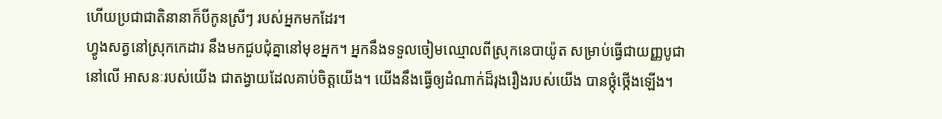ហើយប្រជាជាតិនានាក៏បីកូនស្រីៗ របស់អ្នកមកដែរ។
ហ្វូងសត្វនៅស្រុកកេដារ នឹងមកជួបជុំគ្នានៅមុខអ្នក។ អ្នកនឹងទទួលចៀមឈ្មោលពីស្រុកនេបាយ៉ូត សម្រាប់ធ្វើជាយញ្ញបូជានៅលើ អាសនៈរបស់យើង ជាតង្វាយដែលគាប់ចិត្តយើង។ យើងនឹងធ្វើឲ្យដំណាក់ដ៏រុងរឿងរបស់យើង បានថ្កុំថ្កើងឡើង។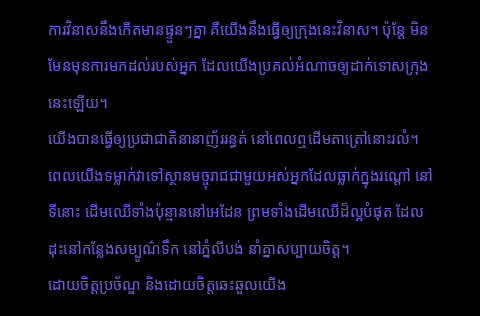ការវិនាសនឹងកើតមានផ្ទួនៗគ្នា គឺយើងនឹងធ្វើឲ្យក្រុងនេះវិនាស។ ប៉ុន្តែ មិនមែនមុនការមកដល់របស់អ្នក ដែលយើងប្រគល់អំណាចឲ្យដាក់ទោសក្រុងនេះឡើយ។
យើងបានធ្វើឲ្យប្រជាជាតិនានាញ័ររន្ធត់ នៅពេលឮដើមតាត្រៅនោះរលំ។ ពេលយើងទម្លាក់វាទៅស្ថានមច្ចុរាជជាមួយអស់អ្នកដែលធ្លាក់ក្នុងរណ្ដៅ នៅទីនោះ ដើមឈើទាំងប៉ុន្មាននៅអេដែន ព្រមទាំងដើមឈើដ៏ល្អបំផុត ដែលដុះនៅកន្លែងសម្បូណ៌ទឹក នៅភ្នំលីបង់ នាំគ្នាសប្បាយចិត្ត។
ដោយចិត្តប្រច័ណ្ឌ និងដោយចិត្តឆេះឆួលយើង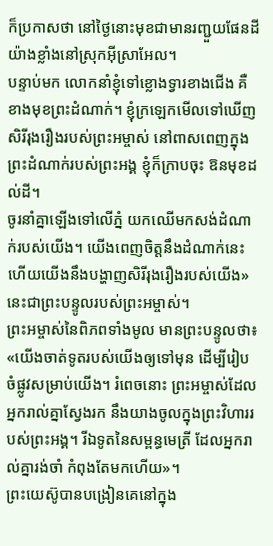ក៏ប្រកាសថា នៅថ្ងៃនោះមុខជាមានរញ្ជួយផែនដីយ៉ាងខ្លាំងនៅស្រុកអ៊ីស្រាអែល។
បន្ទាប់មក លោកនាំខ្ញុំទៅខ្លោងទ្វារខាងជើង គឺខាងមុខព្រះដំណាក់។ ខ្ញុំក្រឡេកមើលទៅឃើញសិរីរុងរឿងរបស់ព្រះអម្ចាស់ នៅពាសពេញក្នុងព្រះដំណាក់របស់ព្រះអង្គ ខ្ញុំក៏ក្រាបចុះ ឱនមុខដល់ដី។
ចូរនាំគ្នាឡើងទៅលើភ្នំ យកឈើមកសង់ដំណាក់របស់យើង។ យើងពេញចិត្តនឹងដំណាក់នេះ ហើយយើងនឹងបង្ហាញសិរីរុងរឿងរបស់យើង» នេះជាព្រះបន្ទូលរបស់ព្រះអម្ចាស់។
ព្រះអម្ចាស់នៃពិភពទាំងមូល មានព្រះបន្ទូលថា៖ «យើងចាត់ទូតរបស់យើងឲ្យទៅមុន ដើម្បីរៀបចំផ្លូវសម្រាប់យើង។ រំពេចនោះ ព្រះអម្ចាស់ដែលអ្នករាល់គ្នាស្វែងរក នឹងយាងចូលក្នុងព្រះវិហាររបស់ព្រះអង្គ។ រីឯទូតនៃសម្ពន្ធមេត្រី ដែលអ្នករាល់គ្នារង់ចាំ កំពុងតែមកហើយ»។
ព្រះយេស៊ូបានបង្រៀនគេនៅក្នុង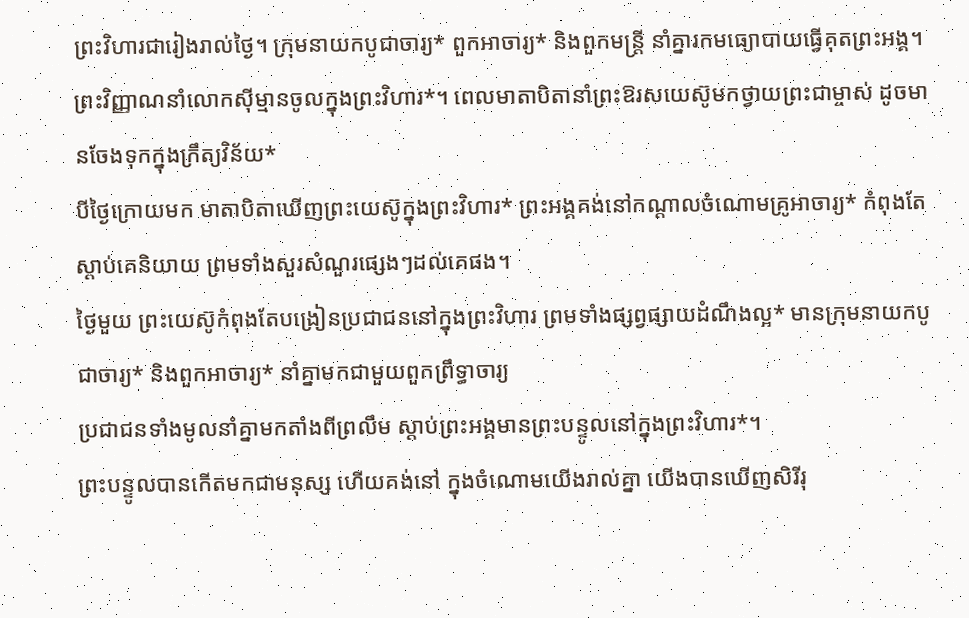ព្រះវិហារជារៀងរាល់ថ្ងៃ។ ក្រុមនាយកបូជាចារ្យ* ពួកអាចារ្យ* និងពួកមន្ត្រី នាំគ្នារកមធ្យោបាយធ្វើគុតព្រះអង្គ។
ព្រះវិញ្ញាណនាំលោកស៊ីម្មានចូលក្នុងព្រះវិហារ*។ ពេលមាតាបិតានាំព្រះឱរសយេស៊ូមកថ្វាយព្រះជាម្ចាស់ ដូចមានចែងទុកក្នុងក្រឹត្យវិន័យ*
បីថ្ងៃក្រោយមក មាតាបិតាឃើញព្រះយេស៊ូក្នុងព្រះវិហារ* ព្រះអង្គគង់នៅកណ្ដាលចំណោមគ្រូអាចារ្យ* កំពុងតែស្ដាប់គេនិយាយ ព្រមទាំងសួរសំណួរផ្សេងៗដល់គេផង។
ថ្ងៃមួយ ព្រះយេស៊ូកំពុងតែបង្រៀនប្រជាជននៅក្នុងព្រះវិហារ ព្រមទាំងផ្សព្វផ្សាយដំណឹងល្អ* មានក្រុមនាយកបូជាចារ្យ* និងពួកអាចារ្យ* នាំគ្នាមកជាមួយពួកព្រឹទ្ធាចារ្យ
ប្រជាជនទាំងមូលនាំគ្នាមកតាំងពីព្រលឹម ស្ដាប់ព្រះអង្គមានព្រះបន្ទូលនៅក្នុងព្រះវិហារ*។
ព្រះបន្ទូលបានកើតមកជាមនុស្ស ហើយគង់នៅ ក្នុងចំណោមយើងរាល់គ្នា យើងបានឃើញសិរីរុ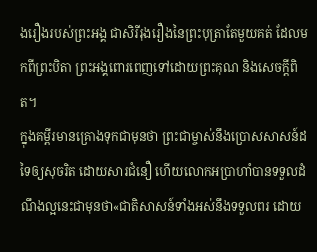ងរឿងរបស់ព្រះអង្គ ជាសិរីរុងរឿងនៃព្រះបុត្រាតែមួយគត់ ដែលមកពីព្រះបិតា ព្រះអង្គពោរពេញទៅដោយព្រះគុណ និងសេចក្ដីពិត។
ក្នុងគម្ពីរមានគ្រោងទុកជាមុនថា ព្រះជាម្ចាស់នឹងប្រោសសាសន៍ដទៃឲ្យសុចរិត ដោយសារជំនឿ ហើយលោកអប្រាហាំបានទទួលដំណឹងល្អនេះជាមុនថា«ជាតិសាសន៍ទាំងអស់នឹងទទួលពរ ដោយ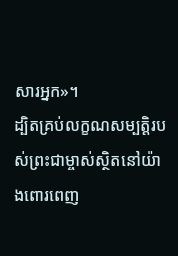សារអ្នក»។
ដ្បិតគ្រប់លក្ខណសម្បត្តិរបស់ព្រះជាម្ចាស់ស្ថិតនៅយ៉ាងពោរពេញ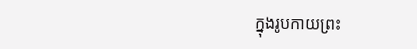ក្នុងរូបកាយព្រះ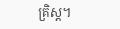គ្រិស្ត។